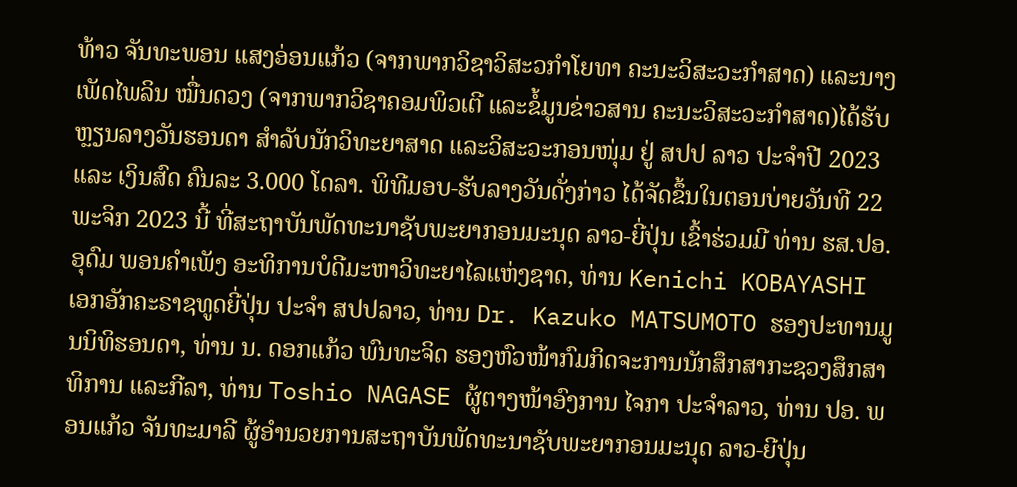ທ້າວ ຈັນທະພອນ ແສງອ່ອນແກ້ວ (ຈາກພາກວິຊາວິສະວກໍາໂຍທາ ຄະນະວິສະວະກຳສາດ) ແລະນາງ ເພັດໄພລິນ ໝື່ນດວງ (ຈາກພາກວິຊາຄອມພິວເຕີ ແລະຂໍ້ມູນຂ່າວສານ ຄະນະວິສະວະກໍາສາດ)ໄດ້ຮັບຫຼຽນລາງວັນຮອນດາ ສຳລັບນັກວິທະຍາສາດ ແລະວິສະວະກອນໜຸ່ມ ຢູ່ ສປປ ລາວ ປະຈຳປີ 2023 ແລະ ເງິນສົດ ຄົນລະ 3.000 ໂດລາ. ພິທີມອບ-ຮັບລາງວັນດັ່ງກ່າວ ໄດ້ຈັດຂຶ້ນໃນຕອນບ່າຍວັນທີ 22 ພະຈິກ 2023 ນີ້ ທີ່ສະຖາບັນພັດທະນາຊັບພະຍາກອນມະນຸດ ລາວ-ຍີ່ປຸ່ນ ເຂົ້າຮ່ວມມີ ທ່ານ ຮສ.ປອ. ອຸດົມ ພອນຄຳເພັງ ອະທິການບໍດີມະຫາວິທະຍາໄລແຫ່ງຊາດ, ທ່ານ Kenichi KOBAYASHI ເອກອັກຄະຣາຊທູດຍີ່ປຸ່ນ ປະຈຳ ສປປລາວ, ທ່ານ Dr. Kazuko MATSUMOTO ຮອງປະທານມູນນິທິຮອນດາ, ທ່ານ ນ. ດອກແກ້ວ ພົນທະຈິດ ຮອງຫົວໜ້າກົມກິດຈະການນັກສຶກສາກະຊວງສຶກສາທິການ ແລະກີລາ, ທ່ານ Toshio NAGASE ຜູ້ຕາງໜ້າອົງການ ໄຈກາ ປະຈໍາລາວ, ທ່ານ ປອ. ພອນແກ້ວ ຈັນທະມາລີ ຜູ້ອໍານວຍການສະຖາບັນພັດທະນາຊັບພະຍາກອນມະນຸດ ລາວ-ຍີປຸ່ນ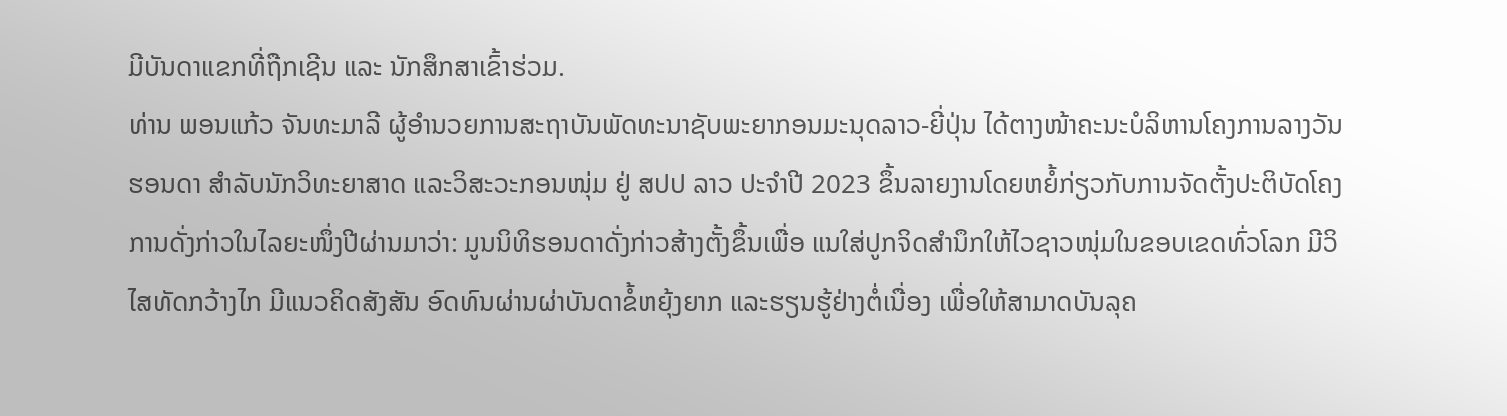ມີບັນດາແຂກທີ່ຖືກເຊີນ ແລະ ນັກສຶກສາເຂົ້າຮ່ວມ.
ທ່ານ ພອນແກ້ວ ຈັນທະມາລີ ຜູ້ອຳນວຍການສະຖາບັນພັດທະນາຊັບພະຍາກອນມະນຸດລາວ-ຍີ່ປຸ່ນ ໄດ້ຕາງໜ້າຄະນະບໍລິຫານໂຄງການລາງວັນຮອນດາ ສຳລັບນັກວິທະຍາສາດ ແລະວິສະວະກອນໜຸ່ມ ຢູ່ ສປປ ລາວ ປະຈຳປີ 2023 ຂຶ້ນລາຍງານໂດຍຫຍໍ້ກ່ຽວກັບການຈັດຕັ້ງປະຕິບັດໂຄງການດັ່ງກ່າວໃນໄລຍະໜຶ່ງປີຜ່ານມາວ່າ: ມູນນິທິຮອນດາດັ່ງກ່າວສ້າງຕັ້ງຂຶ້ນເພື່ອ ແນໃສ່ປູກຈິດສຳນຶກໃຫ້ໄວຊາວໜຸ່ມໃນຂອບເຂດທົ່ວໂລກ ມີວິໄສທັດກວ້າງໄກ ມີແນວຄິດສັງສັນ ອົດທົນຜ່ານຜ່າບັນດາຂໍ້ຫຍຸ້ງຍາກ ແລະຮຽນຮູ້ຢ່າງຕໍ່ເນື່ອງ ເພື່ອໃຫ້ສາມາດບັນລຸຄ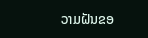ວາມຝັນຂອ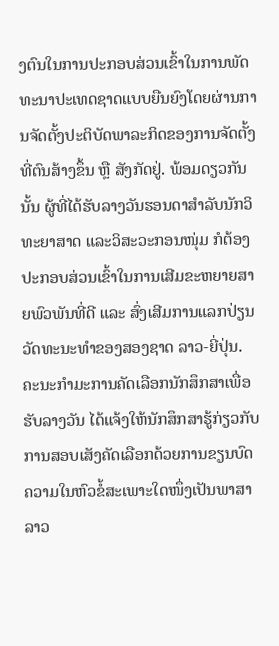ງຕົນໃນການປະກອບສ່ວນເຂົ້າໃນການພັດທະນາປະເທດຊາດແບບຍືນຍົງໂດຍຜ່ານການຈັດຕັ້ງປະຕິບັດພາລະກິດຂອງການຈັດຕັ້ງທີ່ຕົນສ້າງຂຶ້ນ ຫຼື ສັງກັດຢູ່. ພ້ອມດຽວກັນນັ້ນ ຜູ້ທີ່ໄດ້ຮັບລາງວັນຮອນດາສໍາລັບນັກວິທະຍາສາດ ແລະວິສະວະກອນໜຸ່ມ ກໍຕ້ອງປະກອບສ່ວນເຂົ້າໃນການເສີມຂະຫຍາຍສາຍພົວພັນທີ່ດີ ແລະ ສົ່ງເສີມການແລກປ່ຽນວັດທະນະທຳຂອງສອງຊາດ ລາວ-ຍີ່ປຸ່ນ.
ຄະນະກໍາມະການຄັດເລືອກນັກສຶກສາເພື່ອຮັບລາງວັນ ໄດ້ແຈ້ງໃຫ້ນັກສຶກສາຮູ້ກ່ຽວກັບການສອບເສັງຄັດເລືອກດ້ວຍການຂຽນບົດຄວາມໃນຫົວຂໍ້ສະເພາະໃດໜຶ່ງເປັນພາສາລາວ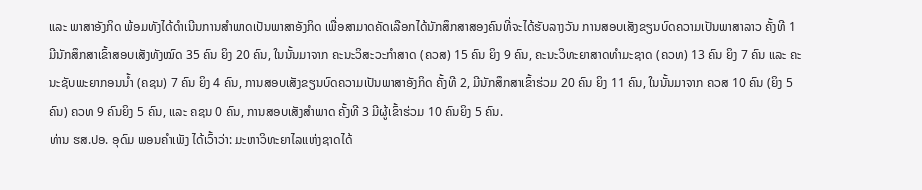ແລະ ພາສາອັງກິດ ພ້ອມທັງໄດ້ດໍາເນີນການສຳພາດເປັນພາສາອັງກິດ ເພື່ອສາມາດຄັດເລືອກໄດ້ນັກສຶກສາສອງຄົນທີ່ຈະໄດ້ຮັບລາງວັນ ການສອບເສັງຂຽນບົດຄວາມເປັນພາສາລາວ ຄັ້ງທີ 1 ມີນັກສຶກສາເຂົ້າສອບເສັງທັງໝົດ 35 ຄົນ ຍິງ 20 ຄົນ, ໃນນັ້ນມາຈາກ ຄະນະວິສະວະກຳສາດ (ຄວສ) 15 ຄົນ ຍິງ 9 ຄົນ, ຄະນະວິທະຍາສາດທຳມະຊາດ (ຄວທ) 13 ຄົນ ຍິງ 7 ຄົນ ແລະ ຄະນະຊັບພະຍາກອນນ້ຳ (ຄຊນ) 7 ຄົນ ຍິງ 4 ຄົນ, ການສອບເສັງຂຽນບົດຄວາມເປັນພາສາອັງກິດ ຄັ້ງທີ 2, ມີນັກສຶກສາເຂົ້າຮ່ວມ 20 ຄົນ ຍິງ 11 ຄົນ, ໃນນັ້ນມາຈາກ ຄວສ 10 ຄົນ (ຍິງ 5 ຄົນ) ຄວທ 9 ຄົນຍິງ 5 ຄົນ, ແລະ ຄຊນ 0 ຄົນ, ການສອບເສັງສໍາພາດ ຄັ້ງທີ 3 ມີຜູ້ເຂົ້າຮ່ວມ 10 ຄົນຍິງ 5 ຄົນ.
ທ່ານ ຮສ.ປອ. ອຸດົມ ພອນຄຳເພັງ ໄດ້ເວົ້າວ່າ: ມະຫາວິທະຍາໄລແຫ່ງຊາດໄດ້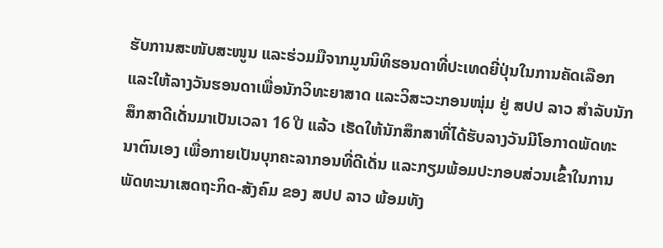ຮັບການສະໜັບສະໜູນ ແລະຮ່ວມມືຈາກມູນນິທິຮອນດາທີ່ປະເທດຍີ່ປຸ່ນໃນການຄັດເລືອກ ແລະໃຫ້ລາງວັນຮອນດາເພື່ອນັກວິທະຍາສາດ ແລະວິສະວະກອນໜຸ່ມ ຢູ່ ສປປ ລາວ ສຳລັບນັກສຶກສາດີເດັ່ນມາເປັນເວລາ 16 ປີ ແລ້ວ ເຮັດໃຫ້ນັກສຶກສາທີ່ໄດ້ຮັບລາງວັນມີໂອກາດພັດທະນາຕົນເອງ ເພື່ອກາຍເປັນບຸກຄະລາກອນທີ່ດີເດັ່ນ ແລະກຽມພ້ອມປະກອບສ່ວນເຂົ້າໃນການພັດທະນາເສດຖະກິດ-ສັງຄົມ ຂອງ ສປປ ລາວ ພ້ອມທັງ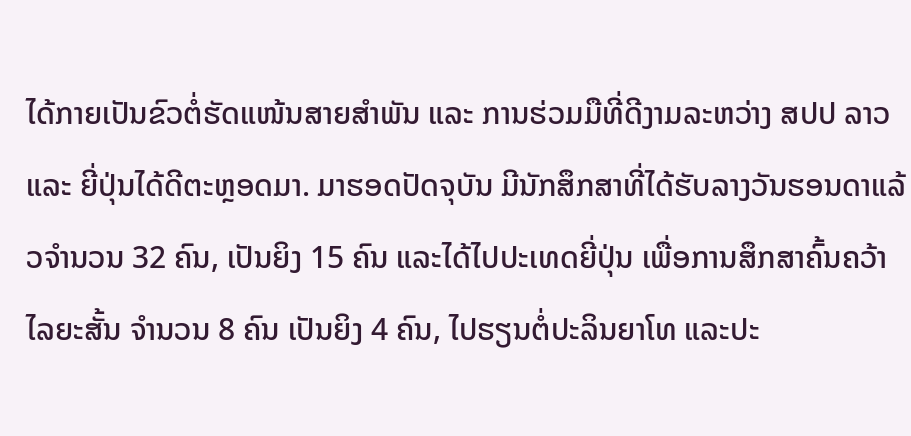ໄດ້ກາຍເປັນຂົວຕໍ່ຮັດແໜ້ນສາຍສໍາພັນ ແລະ ການຮ່ວມມືທີ່ດີງາມລະຫວ່າງ ສປປ ລາວ ແລະ ຍີ່ປຸ່ນໄດ້ດີຕະຫຼອດມາ. ມາຮອດປັດຈຸບັນ ມີນັກສຶກສາທີ່ໄດ້ຮັບລາງວັນຮອນດາແລ້ວຈຳນວນ 32 ຄົນ, ເປັນຍິງ 15 ຄົນ ແລະໄດ້ໄປປະເທດຍີ່ປຸ່ນ ເພື່ອການສຶກສາຄົ້ນຄວ້າໄລຍະສັ້ນ ຈຳນວນ 8 ຄົນ ເປັນຍິງ 4 ຄົນ, ໄປຮຽນຕໍ່ປະລິນຍາໂທ ແລະປະ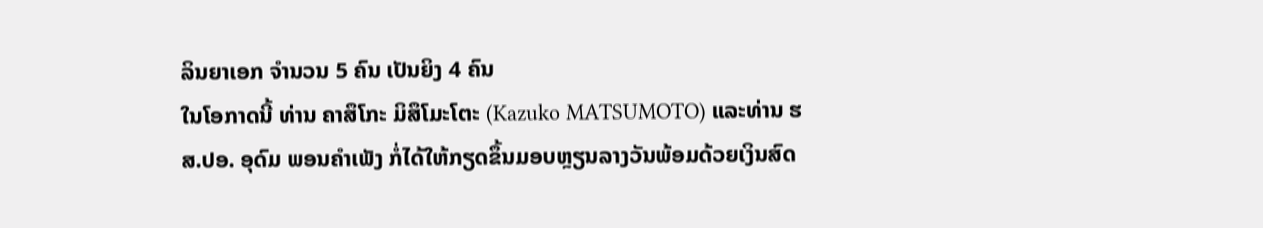ລິນຍາເອກ ຈໍານວນ 5 ຄົນ ເປັນຍິງ 4 ຄົນ
ໃນໂອກາດນີ້ ທ່ານ ຄາສຶໂກະ ມິສຶໂມະໂຕະ (Kazuko MATSUMOTO) ແລະທ່ານ ຮສ.ປອ. ອຸດົມ ພອນຄຳເພັງ ກໍ່ໄດ້ໃຫ້ກຽດຂຶ້ນມອບຫຼຽນລາງວັນພ້ອມດ້ວຍເງິນສົດ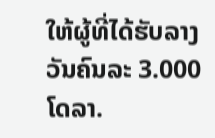ໃຫ້ຜູ້ທີ່ໄດ້ຮັບລາງວັນຄົນລະ 3.000 ໂດລາ.